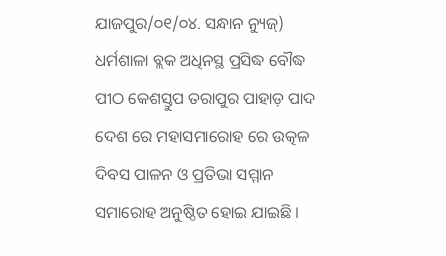ଯାଜପୁର/୦୧/୦୪. ସନ୍ଧାନ ନ୍ୟୁଜ୍) ଧର୍ମଶାଳା ବ୍ଲକ ଅଧିନସ୍ଥ ପ୍ରସିଦ୍ଧ ବୌଦ୍ଧ ପୀଠ କେଶସ୍ତୁପ ତରାପୁର ପାହାଡ଼ ପାଦ ଦେଶ ରେ ମହାସମାରୋହ ରେ ଉତ୍କଳ ଦିବସ ପାଳନ ଓ ପ୍ରତିଭା ସମ୍ମାନ ସମାରୋହ ଅନୁଷ୍ଠିତ ହୋଇ ଯାଇଛି ।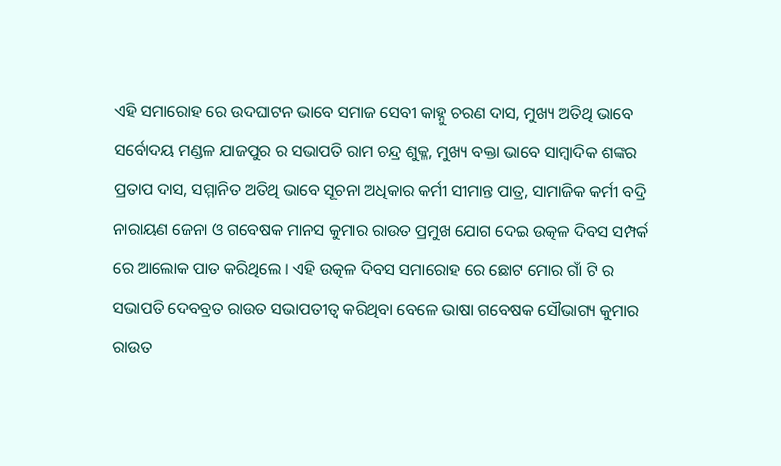ଏହି ସମାରୋହ ରେ ଉଦଘାଟନ ଭାବେ ସମାଜ ସେବୀ କାହ୍ନୁ ଚରଣ ଦାସ, ମୁଖ୍ୟ ଅତିଥି ଭାବେ ସର୍ବୋଦୟ ମଣ୍ଡଳ ଯାଜପୁର ର ସଭାପତି ରାମ ଚନ୍ଦ୍ର ଶୁକ୍ଳ, ମୁଖ୍ୟ ବକ୍ତା ଭାବେ ସାମ୍ବାଦିକ ଶଙ୍କର ପ୍ରତାପ ଦାସ, ସମ୍ମାନିତ ଅତିଥି ଭାବେ ସୂଚନା ଅଧିକାର କର୍ମୀ ସୀମାନ୍ତ ପାତ୍ର, ସାମାଜିକ କର୍ମୀ ବଦ୍ରି ନାରାୟଣ ଜେନା ଓ ଗବେଷକ ମାନସ କୁମାର ରାଉତ ପ୍ରମୁଖ ଯୋଗ ଦେଇ ଉତ୍କଳ ଦିବସ ସମ୍ପର୍କ ରେ ଆଲୋକ ପାତ କରିଥିଲେ । ଏହି ଉତ୍କଳ ଦିବସ ସମାରୋହ ରେ ଛୋଟ ମୋର ଗାଁ ଟି ର ସଭାପତି ଦେବବ୍ରତ ରାଉତ ସଭାପତୀତ୍ୱ କରିଥିବା ବେଳେ ଭାଷା ଗବେଷକ ସୌଭାଗ୍ୟ କୁମାର ରାଉତ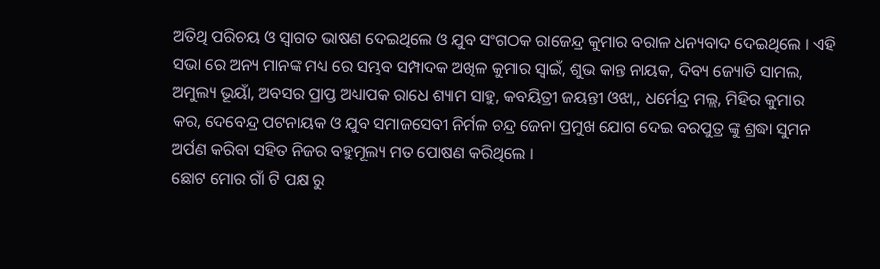ଅତିଥି ପରିଚୟ ଓ ସ୍ୱାଗତ ଭାଷଣ ଦେଇଥିଲେ ଓ ଯୁବ ସଂଗଠକ ରାଜେନ୍ଦ୍ର କୁମାର ବରାଳ ଧନ୍ୟବାଦ ଦେଇଥିଲେ । ଏହି ସଭା ରେ ଅନ୍ୟ ମାନଙ୍କ ମଧ୍ୟ ରେ ସମ୍ଭବ ସମ୍ପାଦକ ଅଖିଳ କୁମାର ସ୍ୱାଇଁ, ଶୁଭ କାନ୍ତ ନାୟକ, ଦିବ୍ୟ ଜ୍ୟୋତି ସାମଲ, ଅମୁଲ୍ୟ ଭୂୟାଁ, ଅବସର ପ୍ରାପ୍ତ ଅଧ୍ୟାପକ ରାଧେ ଶ୍ୟାମ ସାହୁ, କବୟିତ୍ରୀ ଜୟନ୍ତୀ ଓଝା,, ଧର୍ମେନ୍ଦ୍ର ମଲ୍ଲ, ମିହିର କୁମାର କର, ଦେବେନ୍ଦ୍ର ପଟନାୟକ ଓ ଯୁବ ସମାଜସେବୀ ନିର୍ମଳ ଚନ୍ଦ୍ର ଜେନା ପ୍ରମୁଖ ଯୋଗ ଦେଇ ବରପୁତ୍ର ଙ୍କୁ ଶ୍ରଦ୍ଧା ସୁମନ ଅର୍ପଣ କରିବା ସହିତ ନିଜର ବହୁମୂଲ୍ୟ ମତ ପୋଷଣ କରିଥିଲେ ।
ଛୋଟ ମୋର ଗାଁ ଟି ପକ୍ଷ ରୁ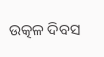ଉତ୍କଳ ଦିବସ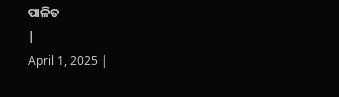ପାଳିତ
|
April 1, 2025 |